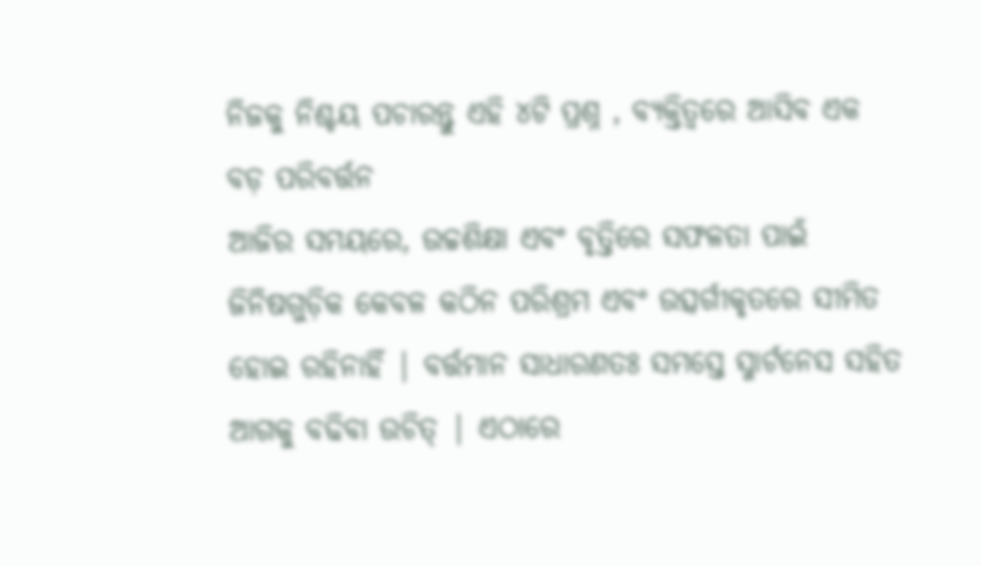ନିଜକୁ ନିଶ୍ଚୟ ପଚାରନ୍ତୁ ଏହି ୪ଟି ପ୍ରଶ୍ନ , ବ୍ୟକ୍ତିତ୍ୱରେ ଆସିବ ଏକ ବଡ଼ ପରିବର୍ତ୍ତନ
ଆଜିର ସମୟରେ, ଉଚ୍ଚଶିକ୍ଷା ଏବଂ ବୃତ୍ତିରେ ସଫଳତା ପାଇଁ ଜିନିଷଗୁଡ଼ିକ କେବଳ କଠିନ ପରିଶ୍ରମ ଏବଂ ଉତ୍ସର୍ଗୀକୃତରେ ସୀମିତ ହୋଇ ରହିନାହିଁ | ବର୍ତ୍ତମାନ ସାଧାରଣତଃ ସମସ୍ତେ ସ୍ମାର୍ଟନେସ ସହିତ ଆଗକୁ ବଢିବା ଉଚିତ୍ | ଏଠାରେ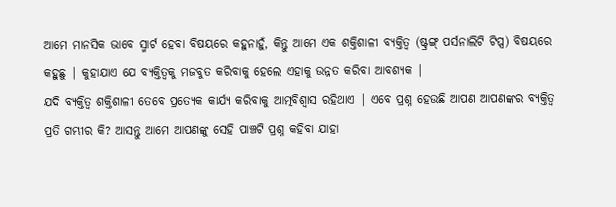ଆମେ ମାନସିକ ଭାବେ ସ୍ମାର୍ଟ ହେବା ବିଷୟରେ କହୁନାହୁଁ, କିନ୍ତୁ ଆମେ ଏକ ଶକ୍ତିଶାଳୀ ବ୍ୟକ୍ତିତ୍ୱ (ଷ୍ଟ୍ରଙ୍ଗ୍ ପର୍ସନାଲିଟି ଟିପ୍ସ) ବିଷୟରେ କହୁଛୁ | କୁହାଯାଏ ଯେ ବ୍ୟକ୍ତିତ୍ୱକୁ ମଜବୁତ କରିବାକୁ ହେଲେ ଏହାକୁ ଉନ୍ନତ କରିବା ଆବଶ୍ୟକ |
ଯଦି ବ୍ୟକ୍ତିତ୍ୱ ଶକ୍ତିଶାଳୀ ତେବେ ପ୍ରତ୍ୟେକ କାର୍ଯ୍ୟ କରିବାକୁ ଆତ୍ମବିଶ୍ୱାସ ରହିଥାଏ | ଏବେ ପ୍ରଶ୍ନ ହେଉଛି ଆପଣ ଆପଣଙ୍କର ବ୍ୟକ୍ତିତ୍ୱ ପ୍ରତି ଗମ୍ଭୀର କି? ଆସନ୍ତୁ ଆମେ ଆପଣଙ୍କୁ ସେହି ପାଞ୍ଚଟି ପ୍ରଶ୍ନ କହିବା ଯାହା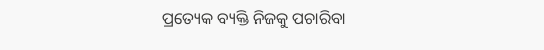ପ୍ରତ୍ୟେକ ବ୍ୟକ୍ତି ନିଜକୁ ପଚାରିବା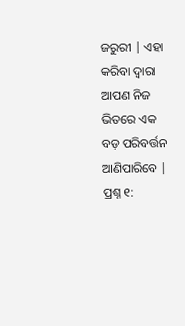ଜରୁରୀ | ଏହା କରିବା ଦ୍ୱାରା ଆପଣ ନିଜ ଭିତରେ ଏକ ବଡ଼ ପରିବର୍ତ୍ତନ ଆଣିପାରିବେ |
ପ୍ରଶ୍ନ ୧: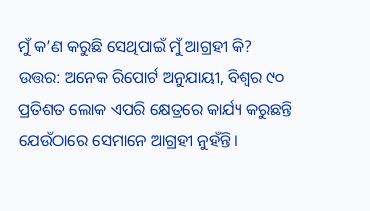ମୁଁ କ’ଣ କରୁଛି ସେଥିପାଇଁ ମୁଁ ଆଗ୍ରହୀ କି?
ଉତ୍ତର: ଅନେକ ରିପୋର୍ଟ ଅନୁଯାୟୀ, ବିଶ୍ବର ୯୦ ପ୍ରତିଶତ ଲୋକ ଏପରି କ୍ଷେତ୍ରରେ କାର୍ଯ୍ୟ କରୁଛନ୍ତି ଯେଉଁଠାରେ ସେମାନେ ଆଗ୍ରହୀ ନୁହଁନ୍ତି।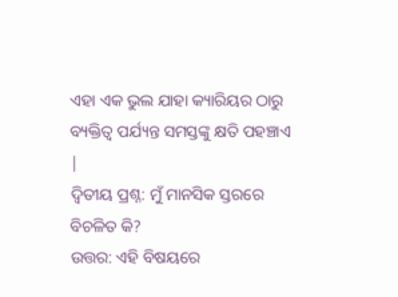ଏହା ଏକ ଭୁଲ ଯାହା କ୍ୟାରିୟର ଠାରୁ ବ୍ୟକ୍ତିତ୍ୱ ପର୍ଯ୍ୟନ୍ତ ସମସ୍ତଙ୍କୁ କ୍ଷତି ପହଞ୍ଚାଏ |
ଦ୍ୱିତୀୟ ପ୍ରଶ୍ନ: ମୁଁ ମାନସିକ ସ୍ତରରେ ବିଚଳିତ କି?
ଉତ୍ତର: ଏହି ବିଷୟରେ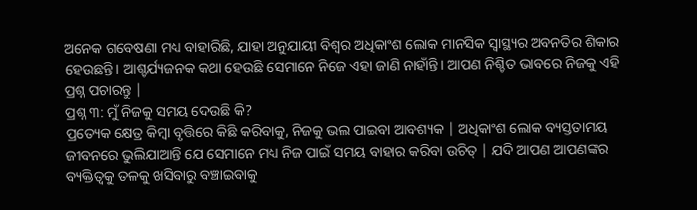ଅନେକ ଗବେଷଣା ମଧ୍ୟ ବାହାରିଛି, ଯାହା ଅନୁଯାୟୀ ବିଶ୍ବର ଅଧିକାଂଶ ଲୋକ ମାନସିକ ସ୍ବାସ୍ଥ୍ୟର ଅବନତିର ଶିକାର ହେଉଛନ୍ତି। ଆଶ୍ଚର୍ଯ୍ୟଜନକ କଥା ହେଉଛି ସେମାନେ ନିଜେ ଏହା ଜାଣି ନାହାଁନ୍ତି। ଆପଣ ନିଶ୍ଚିତ ଭାବରେ ନିଜକୁ ଏହି ପ୍ରଶ୍ନ ପଚାରନ୍ତୁ |
ପ୍ରଶ୍ନ ୩: ମୁଁ ନିଜକୁ ସମୟ ଦେଉଛି କି?
ପ୍ରତ୍ୟେକ କ୍ଷେତ୍ର କିମ୍ବା ବୃତ୍ତିରେ କିଛି କରିବାକୁ, ନିଜକୁ ଭଲ ପାଇବା ଆବଶ୍ୟକ | ଅଧିକାଂଶ ଲୋକ ବ୍ୟସ୍ତତାମୟ ଜୀବନରେ ଭୁଲିଯାଆନ୍ତି ଯେ ସେମାନେ ମଧ୍ୟ ନିଜ ପାଇଁ ସମୟ ବାହାର କରିବା ଉଚିତ୍ | ଯଦି ଆପଣ ଆପଣଙ୍କର ବ୍ୟକ୍ତିତ୍ୱକୁ ତଳକୁ ଖସିବାରୁ ବଞ୍ଚାଇବାକୁ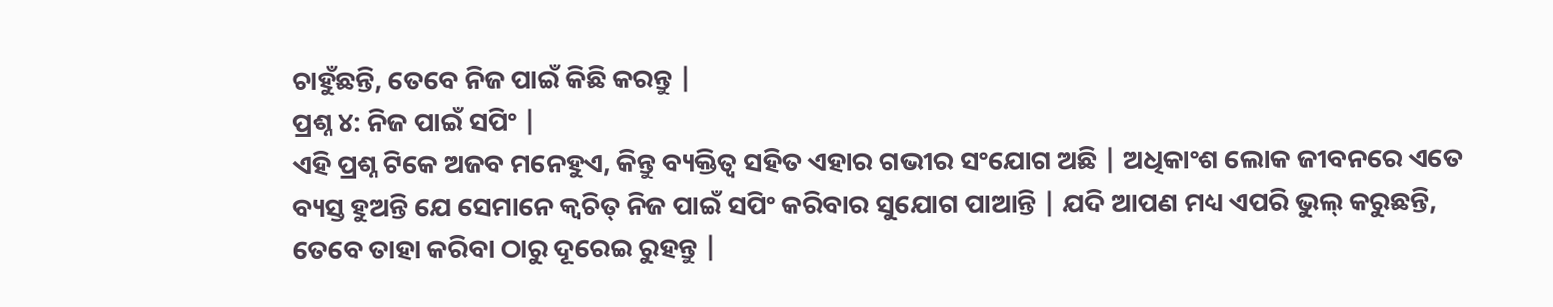ଚାହୁଁଛନ୍ତି, ତେବେ ନିଜ ପାଇଁ କିଛି କରନ୍ତୁ |
ପ୍ରଶ୍ନ ୪: ନିଜ ପାଇଁ ସପିଂ |
ଏହି ପ୍ରଶ୍ନ ଟିକେ ଅଜବ ମନେହୁଏ, କିନ୍ତୁ ବ୍ୟକ୍ତିତ୍ୱ ସହିତ ଏହାର ଗଭୀର ସଂଯୋଗ ଅଛି | ଅଧିକାଂଶ ଲୋକ ଜୀବନରେ ଏତେ ବ୍ୟସ୍ତ ହୁଅନ୍ତି ଯେ ସେମାନେ କ୍ୱଚିତ୍ ନିଜ ପାଇଁ ସପିଂ କରିବାର ସୁଯୋଗ ପାଆନ୍ତି | ଯଦି ଆପଣ ମଧ୍ୟ ଏପରି ଭୁଲ୍ କରୁଛନ୍ତି, ତେବେ ତାହା କରିବା ଠାରୁ ଦୂରେଇ ରୁହନ୍ତୁ |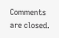Comments are closed.